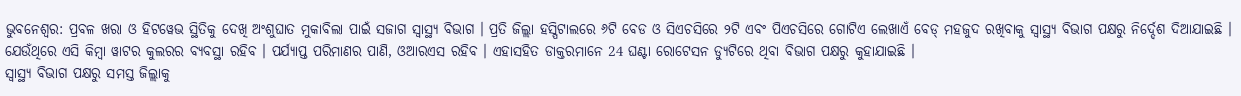ଭୁବନେଶ୍ବର: ପ୍ରବଳ ଖରା ଓ ହିଟୱେଭ ସ୍ଥିତିକୁ ଦେଖି ଅଂଶୁଘାତ ମୁକାବିଲା ପାଇଁ ସଜାଗ ସ୍ବାସ୍ଥ୍ୟ ବିଭାଗ । ପ୍ରତି ଜିଲ୍ଲା ହସ୍ପିଟାଲରେ ୬ଟି ବେଡ ଓ ସିଏଚସିରେ ୨ଟି ଏବଂ ପିଏଚସିରେ ଗୋଟିଏ ଲେଖାଏଁ ବେଡ୍ ମହଜୁଦ ରଖିବାକୁ ସ୍ବାସ୍ଥ୍ୟ ବିଭାଗ ପକ୍ଷରୁ ନିର୍ଦ୍ଦେଶ ଦିଆଯାଇଛି । ଯେଉଁଥିରେ ଏସି କିମ୍ବା ୱାଟର କୁଲରର ବ୍ୟବସ୍ଥା ରହିବ । ପର୍ଯ୍ୟାପ୍ତ ପରିମାଣର ପାଣି, ଓଆରଏସ ରହିବ । ଏହାସହିତ ଡାକ୍ତରମାନେ 24 ଘଣ୍ଟା ରୋଟେସନ ଡ୍ୟୁଟିରେ ଥିବା ବିଭାଗ ପକ୍ଷରୁ କୁହାଯାଇଛି ।
ସ୍ବାସ୍ଥ୍ୟ ବିଭାଗ ପକ୍ଷରୁ ସମସ୍ତ ଜିଲ୍ଲାକୁ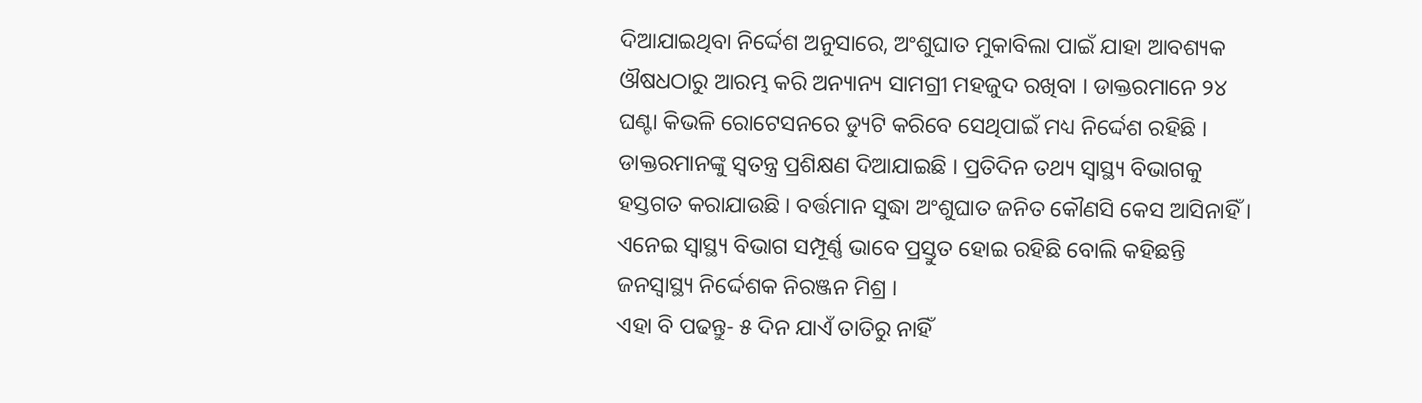ଦିଆଯାଇଥିବା ନିର୍ଦ୍ଦେଶ ଅନୁସାରେ, ଅଂଶୁଘାତ ମୁକାବିଲା ପାଇଁ ଯାହା ଆବଶ୍ୟକ ଔଷଧଠାରୁ ଆରମ୍ଭ କରି ଅନ୍ୟାନ୍ୟ ସାମଗ୍ରୀ ମହଜୁଦ ରଖିବା । ଡାକ୍ତରମାନେ ୨୪ ଘଣ୍ଟା କିଭଳି ରୋଟେସନରେ ଡ୍ୟୁଟି କରିବେ ସେଥିପାଇଁ ମଧ୍ୟ ନିର୍ଦ୍ଦେଶ ରହିଛି । ଡାକ୍ତରମାନଙ୍କୁ ସ୍ଵତନ୍ତ୍ର ପ୍ରଶିକ୍ଷଣ ଦିଆଯାଇଛି । ପ୍ରତିଦିନ ତଥ୍ୟ ସ୍ବାସ୍ଥ୍ୟ ବିଭାଗକୁ ହସ୍ତଗତ କରାଯାଉଛି । ବର୍ତ୍ତମାନ ସୁଦ୍ଧା ଅଂଶୁଘାତ ଜନିତ କୌଣସି କେସ ଆସିନାହିଁ । ଏନେଇ ସ୍ବାସ୍ଥ୍ୟ ବିଭାଗ ସମ୍ପୂର୍ଣ୍ଣ ଭାବେ ପ୍ରସ୍ତୁତ ହୋଇ ରହିଛି ବୋଲି କହିଛନ୍ତି ଜନସ୍ବାସ୍ଥ୍ୟ ନିର୍ଦ୍ଦେଶକ ନିରଞ୍ଜନ ମିଶ୍ର ।
ଏହା ବି ପଢନ୍ତୁ- ୫ ଦିନ ଯାଏଁ ତାତିରୁ ନାହିଁ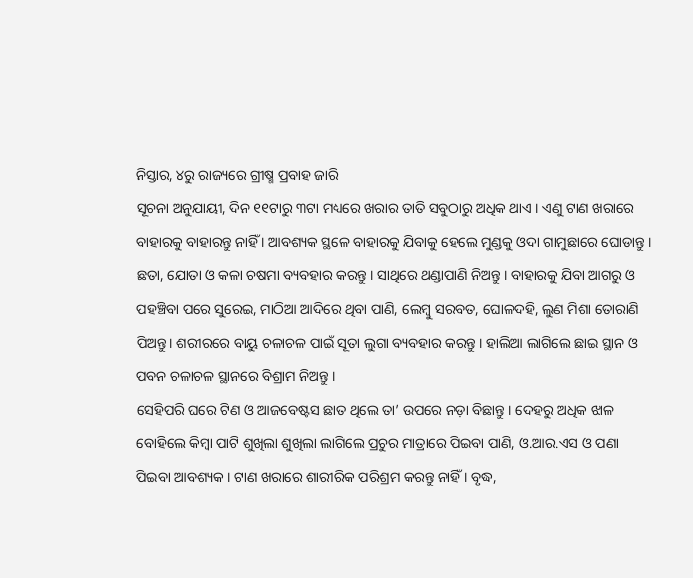ନିସ୍ତାର, ୪ରୁ ରାଜ୍ୟରେ ଗ୍ରୀଷ୍ମ ପ୍ରବାହ ଜାରି
ସୂଚନା ଅନୁଯାୟୀ, ଦିନ ୧୧ଟାରୁ ୩ଟା ମଧ୍ୟରେ ଖରାର ତାତି ସବୁଠାରୁ ଅଧିକ ଥାଏ । ଏଣୁ ଟାଣ ଖରାରେ ବାହାରକୁ ବାହାରନ୍ତୁ ନାହିଁ । ଆବଶ୍ୟକ ସ୍ଥଳେ ବାହାରକୁ ଯିବାକୁ ହେଲେ ମୁଣ୍ଡକୁ ଓଦା ଗାମୁଛାରେ ଘୋଡାନ୍ତୁ । ଛତା, ଯୋତା ଓ କଳା ଚଷମା ବ୍ୟବହାର କରନ୍ତୁ । ସାଥିରେ ଥଣ୍ଡାପାଣି ନିଅନ୍ତୁ । ବାହାରକୁ ଯିବା ଆଗରୁ ଓ ପହଞ୍ଚିବା ପରେ ସୁରେଇ, ମାଠିଆ ଆଦିରେ ଥିବା ପାଣି, ଲେମ୍ବୁ ସରବତ, ଘୋଳଦହି, ଲୁଣ ମିଶା ତୋରାଣି ପିଅନ୍ତୁ। ଶରୀରରେ ବାୟୁ ଚଳାଚଳ ପାଇଁ ସୂତା ଲୁଗା ବ୍ୟବହାର କରନ୍ତୁ । ହାଲିଆ ଲାଗିଲେ ଛାଇ ସ୍ଥାନ ଓ ପବନ ଚଳାଚଳ ସ୍ଥାନରେ ବିଶ୍ରାମ ନିଅନ୍ତୁ ।
ସେହିପରି ଘରେ ଟିଣ ଓ ଆଜବେଷ୍ଟସ ଛାତ ଥିଲେ ତା’ ଉପରେ ନଡ଼ା ବିଛାନ୍ତୁ । ଦେହରୁ ଅଧିକ ଝାଳ ବୋହିଲେ କିମ୍ବା ପାଟି ଶୁଖିଲା ଶୁଖିଲା ଲାଗିଲେ ପ୍ରଚୁର ମାତ୍ରାରେ ପିଇବା ପାଣି, ଓ.ଆର.ଏସ ଓ ପଣା ପିଇବା ଆବଶ୍ୟକ । ଟାଣ ଖରାରେ ଶାରୀରିକ ପରିଶ୍ରମ କରନ୍ତୁ ନାହିଁ । ବୃଦ୍ଧ,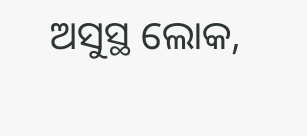ଅସୁସ୍ଥ ଲୋକ,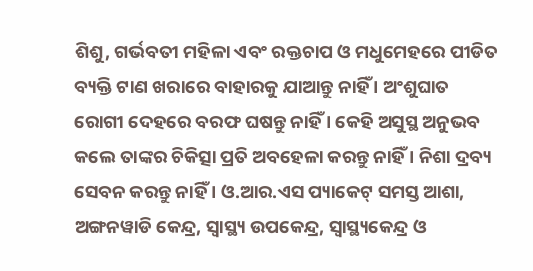ଶିଶୁ, ଗର୍ଭବତୀ ମହିଳା ଏବଂ ରକ୍ତଚାପ ଓ ମଧୁମେହରେ ପୀଡିତ ବ୍ୟକ୍ତି ଟାଣ ଖରାରେ ବାହାରକୁ ଯାଆନ୍ତୁ ନାହିଁ । ଅଂଶୁଘାତ ରୋଗୀ ଦେହରେ ବରଫ ଘଷନ୍ତୁ ନାହିଁ । କେହି ଅସୁସ୍ଥ ଅନୁଭବ କଲେ ତାଙ୍କର ଚିକିତ୍ସା ପ୍ରତି ଅବହେଳା କରନ୍ତୁ ନାହିଁ । ନିଶା ଦ୍ରବ୍ୟ ସେବନ କରନ୍ତୁ ନାହିଁ । ଓ.ଆର.ଏସ ପ୍ୟାକେଟ୍ ସମସ୍ତ ଆଶା, ଅଙ୍ଗନୱାଡି କେନ୍ଦ୍ର, ସ୍ବାସ୍ଥ୍ୟ ଉପକେନ୍ଦ୍ର, ସ୍ବାସ୍ଥ୍ୟକେନ୍ଦ୍ର ଓ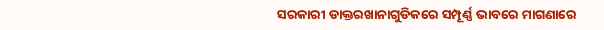ସରକାରୀ ଡାକ୍ତରଖାନାଗୁଡିକରେ ସମ୍ପୂର୍ଣ୍ଣ ଭାବରେ ମାଗଣାରେ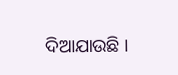ଦିଆଯାଉଛି ।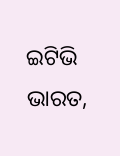ଇଟିଭି ଭାରତ,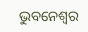ଭୁବନେଶ୍ବର